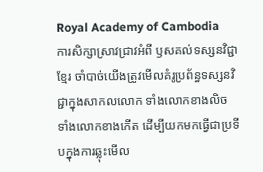Royal Academy of Cambodia
ការសិក្សាស្រាវជ្រាវអំពី ឫសគល់ទស្សនវិជ្ជាខ្មែរ ចាំបាច់យើងត្រូវមើលគំរូប្រព័ន្ធទស្សនវិជ្ជាក្នុងសាកលលោក ទាំងលោកខាងលិច ទាំងលោកខាងកើត ដើម្បីយកមកធ្វើជាប្រទីបក្នុងការឆ្លុះមើល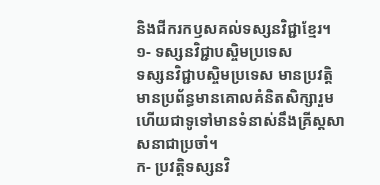និងជីករកឫសគល់ទស្សនវិជ្ជាខ្មែរ។
១- ទស្សនវិជ្ជាបស្ចិមប្រទេស
ទស្សនវិជ្ជាបស្ចិមប្រទេស មានប្រវត្តិ មានប្រព័ន្ធមានគោលគំនិតសិក្សារួមហើយជាទូទៅមានទំនាស់នឹងគ្រីស្តសាសនាជាប្រចាំ។
ក- ប្រវត្តិទស្សនវិ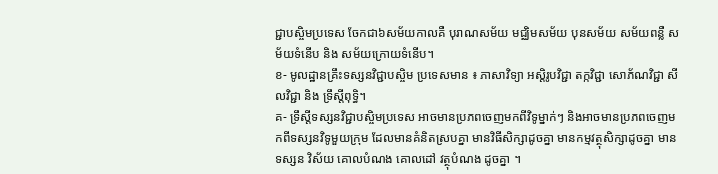ជ្ជាបស្ចិមប្រទេស ចែកជា៦សម័យកាលគឺ បុរាណសម័យ មជ្ឈិមសម័យ បុនសម័យ សម័យពន្លឺ សម័យទំនើប និង សម័យក្រោយទំនើប។
ខ- មូលដ្ឋានគ្រឹះទស្សនវិជ្ជាបស្ចិម ប្រទេសមាន ៖ ភាសាវិទ្យា អស្តិរូបវិជ្ជា តក្កវិជ្ជា សោភ័ណវិជ្ជា សីលវិជ្ជា និង ទ្រឹស្តីពុទ្ធិ។
គ- ទ្រឹស្តីទស្សនវិជ្ជាបស្ចិមប្រទេស អាចមានប្រភពចេញមកពីវិទូម្នាក់ៗ និងអាចមានប្រភពចេញមកពីទស្សនវិទូមួយក្រុម ដែលមានគំនិតស្របគ្នា មានវិធីសិក្សាដូចគ្នា មានកម្មវត្ថុសិក្សាដូចគ្នា មានទស្សន វិស័យ គោលបំណង គោលដៅ វត្ថុបំណង ដូចគ្នា ។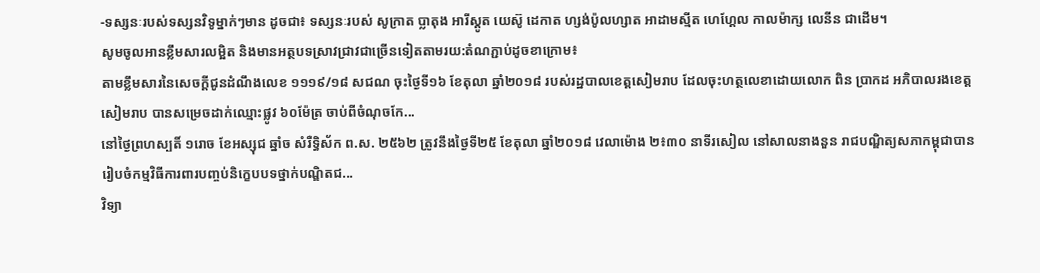-ទស្សនៈរបស់ទស្សនវិទូម្នាក់ៗមាន ដូចជា៖ ទស្សនៈរបស់ សូក្រាត ប្លាតុង អារីស្តូត យេស៊ូ ដេកាត ហ្សង់ប៉ូលហ្សាត អាដាមស្មីត ហេហ្គែល កាលម៉ាក្ស លេនីន ជាដើម។
សូមចូលអានខ្លឹមសារលម្អិត និងមានអត្ថបទស្រាវជ្រាវជាច្រើនទៀតតាមរយ:តំណភ្ជាប់ដូចខាក្រោម៖
តាមខ្លឹមសារនៃសេចក្ដីជូនដំណឹងលេខ ១១១៩/១៨ សជណ ចុះថ្ងៃទី១៦ ខែតុលា ឆ្នាំ២០១៨ របស់រដ្ឋបាលខេត្តសៀមរាប ដែលចុះហត្ថលេខាដោយលោក ពិន ប្រាកដ អភិបាលរងខេត្តសៀមរាប បានសម្រេចដាក់ឈ្មោះផ្លូវ ៦០ម៉ែត្រ ចាប់ពីចំណុចកែ...
នៅថ្ងៃព្រហស្បតិ៍ ១រោច ខែអស្សុជ ឆ្នាំច សំរឺទ្ធិស័ក ព.ស. ២៥៦២ ត្រូវនឹងថ្ងៃទី២៥ ខែតុលា ឆ្នាំ២០១៨ វេលាម៉ោង ២៖៣០ នាទីរសៀល នៅសាលនាងនួន រាជបណ្ឌិត្យសភាកម្ពុជាបានរៀបចំកម្មវិធីការពារបញ្ចប់និក្ខេបបទថ្នាក់បណ្ឌិតជ...
វិទ្យា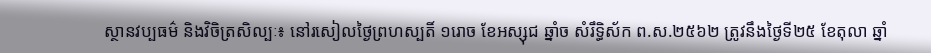ស្ថានវប្បធម៌ និងវិចិត្រសិល្បៈ៖ នៅរសៀលថ្ងៃព្រហស្បតិ៍ ១រោច ខែអស្សុជ ឆ្នាំច សំរឹទ្ធិស័ក ព.ស.២៥៦២ ត្រូវនឹងថ្ងៃទី២៥ ខែតុលា ឆ្នាំ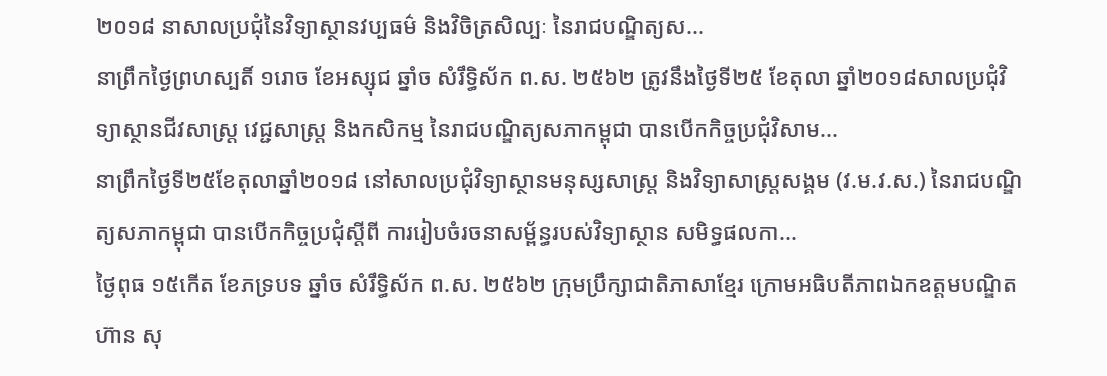២០១៨ នាសាលប្រជុំនៃវិទ្យាស្ថានវប្បធម៌ និងវិចិត្រសិល្បៈ នៃរាជបណ្ឌិត្យស...
នាព្រឹកថ្ងៃព្រហស្បតិ៍ ១រោច ខែអស្សុជ ឆ្នាំច សំរឹទ្ធិស័ក ព.ស. ២៥៦២ ត្រូវនឹងថ្ងៃទី២៥ ខែតុលា ឆ្នាំ២០១៨សាលប្រជុំវិទ្យាស្ថានជីវសាស្ត្រ វេជ្ជសាស្ត្រ និងកសិកម្ម នៃរាជបណ្ឌិត្យសភាកម្ពុជា បានបើកកិច្ចប្រជុំវិសាម...
នាព្រឹកថ្ងៃទី២៥ខែតុលាឆ្នាំ២០១៨ នៅសាលប្រជុំវិទ្យាស្ថានមនុស្សសាស្រ្ត និងវិទ្យាសាស្រ្តសង្គម (វ.ម.វ.ស.) នៃរាជបណ្ឌិត្យសភាកម្ពុជា បានបើកកិច្ចប្រជុំស្តីពី ការរៀបចំរចនាសម្ព័ន្ធរបស់វិទ្យាស្ថាន សមិទ្ធផលកា...
ថ្ងៃពុធ ១៥កើត ខែភទ្របទ ឆ្នាំច សំរឹទ្ធិស័ក ព.ស. ២៥៦២ ក្រុមប្រឹក្សាជាតិភាសាខ្មែរ ក្រោមអធិបតីភាពឯកឧត្តមបណ្ឌិត ហ៊ាន សុ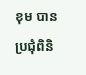ខុម បានប្រជុំពិនិ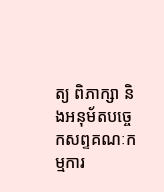ត្យ ពិភាក្សា និងអនុម័តបច្ចេកសព្ទគណៈកម្មការ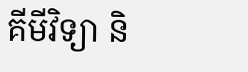គីមីវិទ្យា និ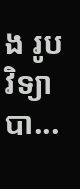ង រូបវិទ្យា បា...